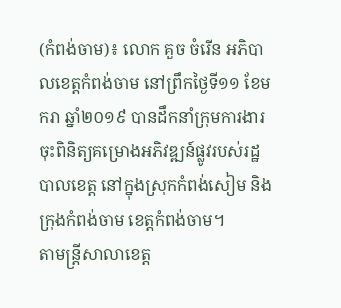(កំពង់ចាម)៖ លោក គួច ចំរើន អភិបាលខេត្តកំពង់ចាម នៅព្រឹកថ្ងៃទី១១ ខែមករា ឆ្នាំ២០១៩ បានដឹកនាំក្រុមការងារ ចុះពិនិត្យគម្រោងអភិវឌ្ឍន៍ផ្លូវរបស់រដ្ឋបាលខេត្ត នៅក្នុងស្រុកកំពង់សៀម និងក្រុងកំពង់ចាម ខេត្តកំពង់ចាម។
តាមន្រ្តីសាលាខេត្ត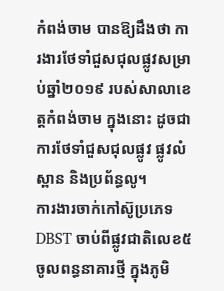កំពង់ចាម បានឱ្យដឹងថា ការងារថែទាំជួសជុលផ្លូវសម្រាប់ឆ្នាំ២០១៩ របស់សាលាខេត្តកំពង់ចាម ក្នុងនោះ ដូចជាការថែទាំជួសជុលផ្លូវ ផ្លូវលំ ស្ពាន និងប្រព័ន្ធលូ។
ការងារចាក់កៅស៊ូប្រភេទ DBST ចាប់ពីផ្លូវជាតិលេខ៥ ចូលពន្ធនាគារថ្មី ក្នុងភូមិ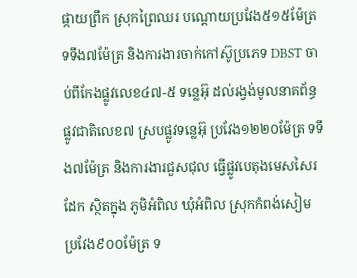ផ្កាយព្រឹក ស្រុកព្រៃឈរ បណ្ដោយប្រវែង៥១៥ម៉ែត្រ ទទឹង៧ម៉ែត្រ និងការងារចាក់កៅស៊ូប្រភេទ DBST ចាប់ពីកែងផ្លូវលេខ៤៧-៥ ទន្លេអ៊ុ ដល់រង្វង់មូលនាគព័ន្ធ ផ្លូវជាតិលេខ៧ ស្របផ្លូវទន្លេអ៊ុ ប្រវែង១២២០ម៉ែត្រ ទទឹង៧ម៉ែត្រ និងការងារជួសជុល ធ្វើផ្លូវបេតុងមេសសៃរដែក ស្ថិតក្នុង ភូមិអំពិល ឃុំអំពិល ស្រុកកំពង់សៀម ប្រវែង៩០០ម៉ែត្រ ទ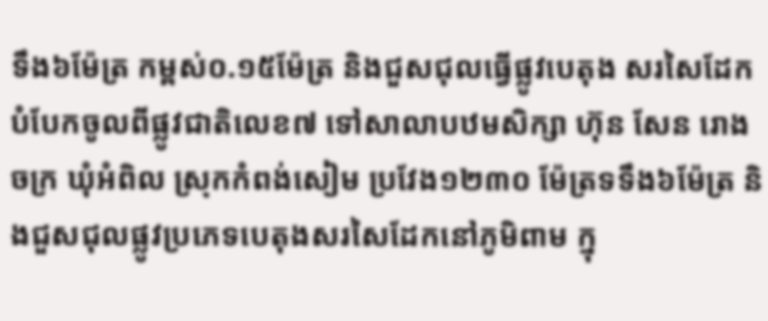ទឹង៦ម៉ែត្រ កម្ពស់០.១៥ម៉ែត្រ និងជួសជុលធ្វើផ្លូវបេតុង សរសៃដែក បំបែកចូលពីផ្លូវជាតិលេខ៧ ទៅសាលាបឋមសិក្សា ហ៊ុន សែន រោងចក្រ ឃុំអំពិល ស្រុកកំពង់សៀម ប្រវែង១២៣០ ម៉ែត្រទទឹង៦ម៉ែត្រ និងជួសជុលផ្លូវប្រភេទបេតុងសរសៃដែកនៅភូមិពាម ក្នុ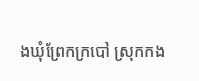ងឃុំព្រែកក្របៅ ស្រុកកង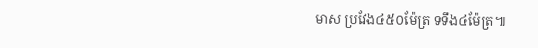មាស ប្រវែង៤៥០ម៉ែត្រ ទទឹង៤ម៉ែត្រ៕